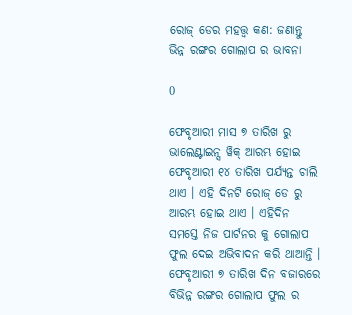ରୋଜ୍ ଡେର ମହତ୍ତ୍ଵ କଣ: ଜଣାନ୍ତୁ ଭିନ୍ନ ରଙ୍ଗର ଗୋଲାପ ର ଭାବନା

0

ଫେବୃଆରୀ ମାସ ୭ ତାରିଖ ରୁ ଭାଲେଣ୍ଟାଇନ୍ସ ୱିକ୍ ଆରମ୍ଭ ହୋଇ ଫେବୃଆରୀ ୧୪ ତାରିଖ ପର୍ଯ୍ୟନ୍ତ ଚାଲି ଥାଏ । ଏହି ଦିନଟି ରୋଜ୍ ଡେ ରୁ ଆରମ୍ଭ ହୋଇ ଥାଏ । ଏହିଦିନ ସମସ୍ତେ ନିଜ ପାର୍ଟନର କୁ ଗୋଲାପ ଫୁଲ ଦେଇ ଅଭିବାଦନ କରି ଥାଆନ୍ତି । ଫେବୃଆରୀ ୭ ତାରିଖ ଦିନ ବଜାରରେ ବିଭିନ୍ନ ରଙ୍ଗର ଗୋଲାପ ଫୁଲ ର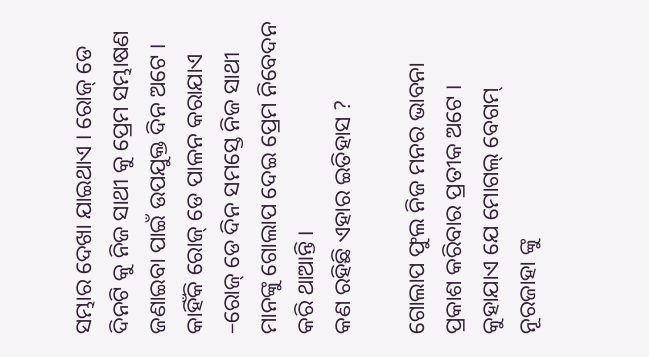ସମ୍ଭାର ଦେଖା ଯାଇଥାଏ । ରୋଜ୍ ଡେ ଦିନଟି କୁ ନିଜ ସାଥୀ କୁ ପ୍ରେମ ସମ୍ଭାଷଣ ଜଣାଇବା ପାଇଁ ଉପଯୁକ୍ତ ଦିନ ଅଟେ । କାହିଁକି ରୋଜ୍ ଡେ ପାଳନ କରାଯାଏ –ରୋଜ୍ ଡେ ଦିନ ସମସ୍ତେ ନିଜ ସାଥୀ ମାନଙ୍କୁ ଗୋଲାପ ଦେଇ ପ୍ରେମ ନିବେଦନ କରି ଥାଆନ୍ତି ।
କଣ ରହିଛି ଏହାର ଇତିହାସ ?

ଗୋଲାପ ଫୁଲ ନିଜ ମନର ଭାବନା ପ୍ରକାଶ କରିବାର ପ୍ରତୀକ ଅଟେ । କୁହାଯାଏ ଯେ ମୋଗଲ୍ ବେଗମ୍ ନୂରଜାହା ଙ୍କୁ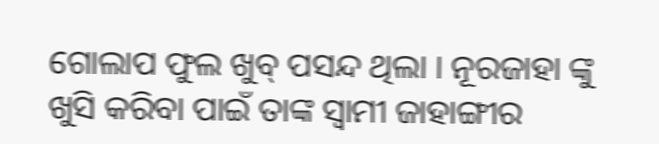ଗୋଲାପ ଫୁଲ ଖୁବ୍ ପସନ୍ଦ ଥିଲା । ନୂରଜାହା ଙ୍କୁ ଖୁସି କରିବା ପାଇଁ ତାଙ୍କ ସ୍ବାମୀ ଜାହାଙ୍ଗୀର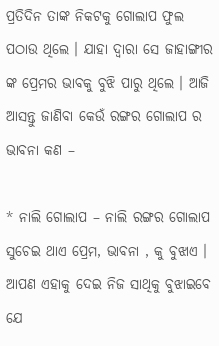ପ୍ରତିଦିନ ତାଙ୍କ ନିକଟକୁ ଗୋଲାପ ଫୁଲ ପଠାଉ ଥିଲେ । ଯାହା ଦ୍ଵାରା ସେ ଜାହାଙ୍ଗୀର ଙ୍କ ପ୍ରେମର ଭାବକୁ ବୁଝି ପାରୁ ଥିଲେ । ଆଜି ଆସନ୍ତୁ ଜାଣିବା କେଉଁ ରଙ୍ଗର ଗୋଲାପ ର ଭାବନା କଣ –

* ନାଲି ଗୋଲାପ – ନାଲି ରଙ୍ଗର ଗୋଲାପ ସୁଚେଇ ଥାଏ ପ୍ରେମ, ଭାବନା , କୁ ବୁଝାଏ । ଆପଣ ଏହାକୁ ଦେଇ ନିଜ ସାଥିକୁ ବୁଝାଇବେ ଯେ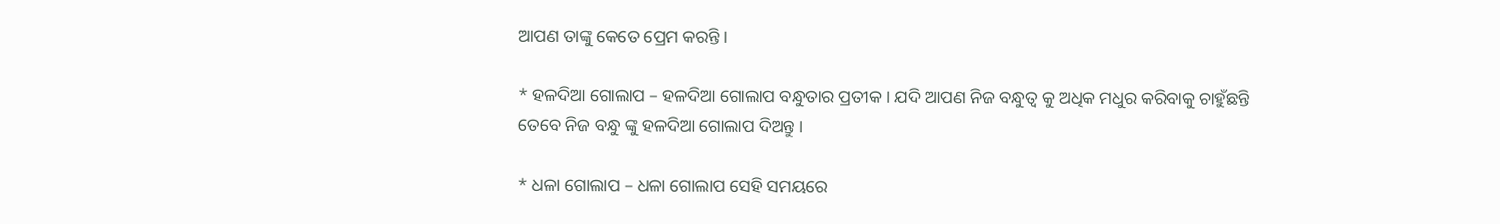ଆପଣ ତାଙ୍କୁ କେତେ ପ୍ରେମ କରନ୍ତି ।

* ହଳଦିଆ ଗୋଲାପ – ହଳଦିଆ ଗୋଲାପ ବନ୍ଧୁତାର ପ୍ରତୀକ । ଯଦି ଆପଣ ନିଜ ବନ୍ଧୁତ୍ୱ କୁ ଅଧିକ ମଧୁର କରିବାକୁ ଚାହୁଁଛନ୍ତି ତେବେ ନିଜ ବନ୍ଧୁ ଙ୍କୁ ହଳଦିଆ ଗୋଲାପ ଦିଅନ୍ତୁ ।

* ଧଳା ଗୋଲାପ – ଧଳା ଗୋଲାପ ସେହି ସମୟରେ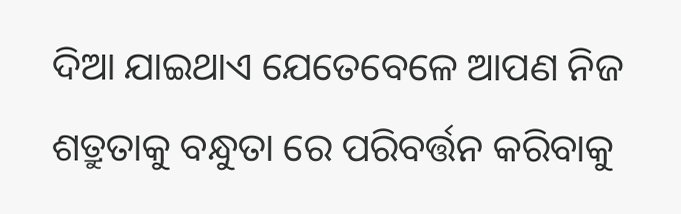ଦିଆ ଯାଇଥାଏ ଯେତେବେଳେ ଆପଣ ନିଜ ଶତ୍ରୁତାକୁ ବନ୍ଧୁତା ରେ ପରିବର୍ତ୍ତନ କରିବାକୁ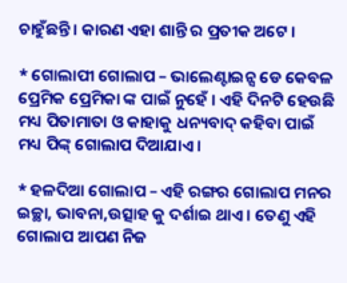ଚାହୁଁଛନ୍ତି । କାରଣ ଏହା ଶାନ୍ତି ର ପ୍ରତୀକ ଅଟେ ।

* ଗୋଲାପୀ ଗୋଲାପ – ଭାଲେଣ୍ଟାଇନ୍ସ ଡେ କେବଳ ପ୍ରେମିକ ପ୍ରେମିକା ଙ୍କ ପାଇଁ ନୁହେଁ । ଏହି ଦିନଟି ହେଉଛି ମଧ୍ୟ ପିତାମାତା ଓ କାହାକୁ ଧନ୍ୟବାଦ୍ କହିବା ପାଇଁ ମଧ୍ୟ ପିଙ୍କ୍ ଗୋଲାପ ଦିଆଯାଏ ।

* ହଳଦିଆ ଗୋଲାପ – ଏହି ରଙ୍ଗର ଗୋଲାପ ମନର ଇଚ୍ଛା, ଭାବନା,ଉତ୍ସାହ କୁ ଦର୍ଶାଇ ଥାଏ । ତେଣୁ ଏହି ଗୋଲାପ ଆପଣ ନିଜ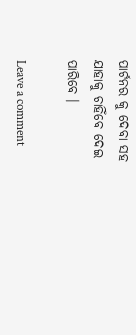ପାର୍ଟନର କୁ ଦେବା ସହ ଯାହାକୁ ଚାହିଁବେ ଦେଇ ପାରିବେ ।

Leave a comment